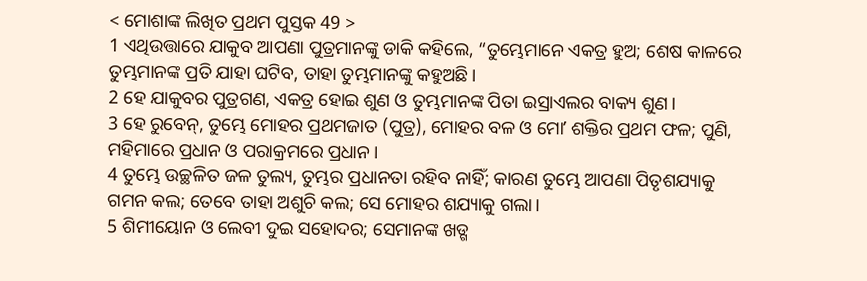< ମୋଶାଙ୍କ ଲିଖିତ ପ୍ରଥମ ପୁସ୍ତକ 49 >
1 ଏଥିଉତ୍ତାରେ ଯାକୁବ ଆପଣା ପୁତ୍ରମାନଙ୍କୁ ଡାକି କହିଲେ, “ତୁମ୍ଭେମାନେ ଏକତ୍ର ହୁଅ; ଶେଷ କାଳରେ ତୁମ୍ଭମାନଙ୍କ ପ୍ରତି ଯାହା ଘଟିବ, ତାହା ତୁମ୍ଭମାନଙ୍କୁ କହୁଅଛି।
2 ହେ ଯାକୁବର ପୁତ୍ରଗଣ, ଏକତ୍ର ହୋଇ ଶୁଣ ଓ ତୁମ୍ଭମାନଙ୍କ ପିତା ଇସ୍ରାଏଲର ବାକ୍ୟ ଶୁଣ।
3 ହେ ରୁବେନ୍, ତୁମ୍ଭେ ମୋହର ପ୍ରଥମଜାତ (ପୁତ୍ର), ମୋହର ବଳ ଓ ମୋʼ ଶକ୍ତିର ପ୍ରଥମ ଫଳ; ପୁଣି, ମହିମାରେ ପ୍ରଧାନ ଓ ପରାକ୍ରମରେ ପ୍ରଧାନ।
4 ତୁମ୍ଭେ ଉଚ୍ଛଳିତ ଜଳ ତୁଲ୍ୟ, ତୁମ୍ଭର ପ୍ରଧାନତା ରହିବ ନାହିଁ; କାରଣ ତୁମ୍ଭେ ଆପଣା ପିତୃଶଯ୍ୟାକୁ ଗମନ କଲ; ତେବେ ତାହା ଅଶୁଚି କଲ; ସେ ମୋହର ଶଯ୍ୟାକୁ ଗଲା।
5 ଶିମୀୟୋନ ଓ ଲେବୀ ଦୁଇ ସହୋଦର; ସେମାନଙ୍କ ଖଡ୍ଗ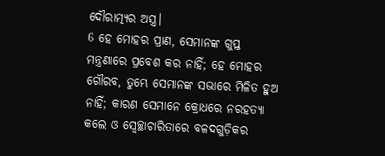ଦୌରାତ୍ମ୍ୟର ଅସ୍ତ୍ର।
6 ହେ ମୋହର ପ୍ରାଣ, ସେମାନଙ୍କ ଗୁପ୍ତ ମନ୍ତ୍ରଣାରେ ପ୍ରବେଶ କର ନାହିଁ; ହେ ମୋହର ଗୌରବ, ତୁମ୍ଭେ ସେମାନଙ୍କ ସଭାରେ ମିଳିତ ହୁଅ ନାହିଁ; କାରଣ ସେମାନେ କ୍ରୋଧରେ ନରହତ୍ୟା କଲେ ଓ ସ୍ୱେଚ୍ଛାଚାରିତାରେ ବଳଦଗୁଡ଼ିକର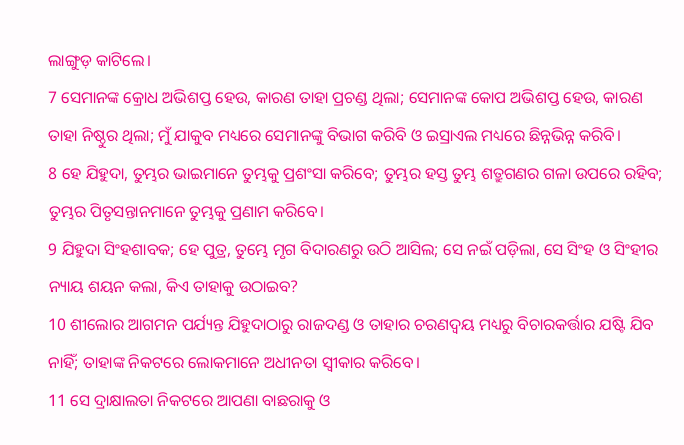ଲାଙ୍ଗୁଡ଼ କାଟିଲେ।
7 ସେମାନଙ୍କ କ୍ରୋଧ ଅଭିଶପ୍ତ ହେଉ, କାରଣ ତାହା ପ୍ରଚଣ୍ଡ ଥିଲା; ସେମାନଙ୍କ କୋପ ଅଭିଶପ୍ତ ହେଉ, କାରଣ ତାହା ନିଷ୍ଠୁର ଥିଲା; ମୁଁ ଯାକୁବ ମଧ୍ୟରେ ସେମାନଙ୍କୁ ବିଭାଗ କରିବି ଓ ଇସ୍ରାଏଲ ମଧ୍ୟରେ ଛିନ୍ନଭିନ୍ନ କରିବି।
8 ହେ ଯିହୁଦା, ତୁମ୍ଭର ଭାଇମାନେ ତୁମ୍ଭକୁ ପ୍ରଶଂସା କରିବେ; ତୁମ୍ଭର ହସ୍ତ ତୁମ୍ଭ ଶତ୍ରୁଗଣର ଗଳା ଉପରେ ରହିବ; ତୁମ୍ଭର ପିତୃସନ୍ତାନମାନେ ତୁମ୍ଭକୁ ପ୍ରଣାମ କରିବେ।
9 ଯିହୁଦା ସିଂହଶାବକ; ହେ ପୁତ୍ର, ତୁମ୍ଭେ ମୃଗ ବିଦାରଣରୁ ଉଠି ଆସିଲ; ସେ ନଇଁ ପଡ଼ିଲା, ସେ ସିଂହ ଓ ସିଂହୀର ନ୍ୟାୟ ଶୟନ କଲା, କିଏ ତାହାକୁ ଉଠାଇବ?
10 ଶୀଲୋର ଆଗମନ ପର୍ଯ୍ୟନ୍ତ ଯିହୁଦାଠାରୁ ରାଜଦଣ୍ଡ ଓ ତାହାର ଚରଣଦ୍ୱୟ ମଧ୍ୟରୁ ବିଚାରକର୍ତ୍ତାର ଯଷ୍ଟି ଯିବ ନାହିଁ; ତାହାଙ୍କ ନିକଟରେ ଲୋକମାନେ ଅଧୀନତା ସ୍ୱୀକାର କରିବେ।
11 ସେ ଦ୍ରାକ୍ଷାଲତା ନିକଟରେ ଆପଣା ବାଛରାକୁ ଓ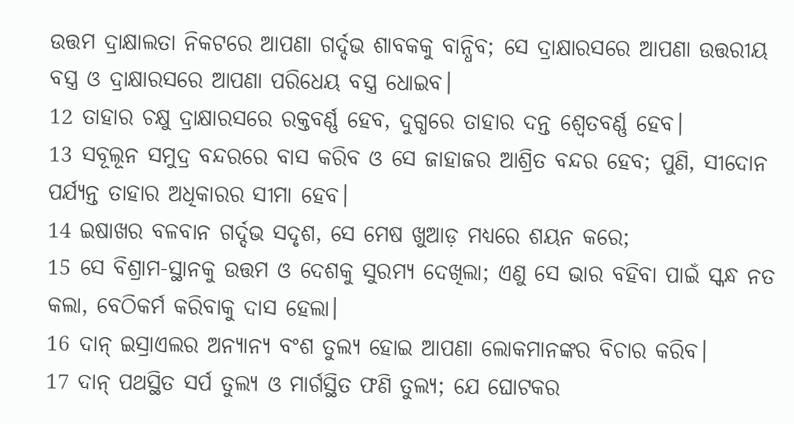ଉତ୍ତମ ଦ୍ରାକ୍ଷାଲତା ନିକଟରେ ଆପଣା ଗର୍ଦ୍ଦଭ ଶାବକକୁ ବାନ୍ଧିବ; ସେ ଦ୍ରାକ୍ଷାରସରେ ଆପଣା ଉତ୍ତରୀୟ ବସ୍ତ୍ର ଓ ଦ୍ରାକ୍ଷାରସରେ ଆପଣା ପରିଧେୟ ବସ୍ତ୍ର ଧୋଇବ।
12 ତାହାର ଚକ୍ଷୁ ଦ୍ରାକ୍ଷାରସରେ ରକ୍ତବର୍ଣ୍ଣ ହେବ, ଦୁଗ୍ଧରେ ତାହାର ଦନ୍ତ ଶ୍ୱେତବର୍ଣ୍ଣ ହେବ।
13 ସବୂଲୂନ ସମୁଦ୍ର ବନ୍ଦରରେ ବାସ କରିବ ଓ ସେ ଜାହାଜର ଆଶ୍ରିତ ବନ୍ଦର ହେବ; ପୁଣି, ସୀଦୋନ ପର୍ଯ୍ୟନ୍ତ ତାହାର ଅଧିକାରର ସୀମା ହେବ।
14 ଇଷାଖର ବଳବାନ ଗର୍ଦ୍ଦଭ ସଦୃଶ, ସେ ମେଷ ଖୁଆଡ଼ ମଧ୍ୟରେ ଶୟନ କରେ;
15 ସେ ବିଶ୍ରାମ-ସ୍ଥାନକୁ ଉତ୍ତମ ଓ ଦେଶକୁ ସୁରମ୍ୟ ଦେଖିଲା; ଏଣୁ ସେ ଭାର ବହିବା ପାଇଁ ସ୍କନ୍ଧ ନତ କଲା, ବେଠିକର୍ମ କରିବାକୁ ଦାସ ହେଲା।
16 ଦାନ୍ ଇସ୍ରାଏଲର ଅନ୍ୟାନ୍ୟ ବଂଶ ତୁଲ୍ୟ ହୋଇ ଆପଣା ଲୋକମାନଙ୍କର ବିଚାର କରିବ।
17 ଦାନ୍ ପଥସ୍ଥିତ ସର୍ପ ତୁଲ୍ୟ ଓ ମାର୍ଗସ୍ଥିତ ଫଣି ତୁଲ୍ୟ; ଯେ ଘୋଟକର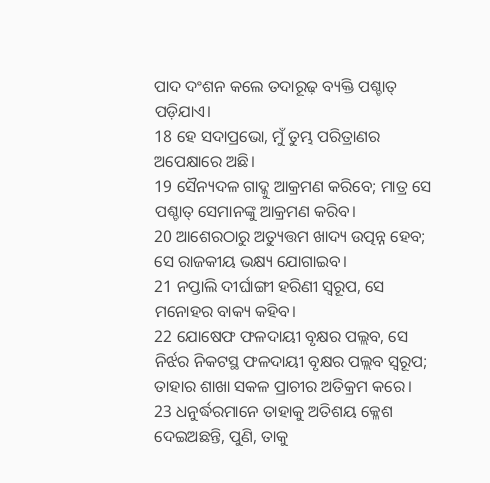ପାଦ ଦଂଶନ କଲେ ତଦାରୂଢ଼ ବ୍ୟକ୍ତି ପଶ୍ଚାତ୍ ପଡ଼ିଯାଏ।
18 ହେ ସଦାପ୍ରଭୋ, ମୁଁ ତୁମ୍ଭ ପରିତ୍ରାଣର ଅପେକ୍ଷାରେ ଅଛି।
19 ସୈନ୍ୟଦଳ ଗାଦ୍କୁ ଆକ୍ରମଣ କରିବେ; ମାତ୍ର ସେ ପଶ୍ଚାତ୍ ସେମାନଙ୍କୁ ଆକ୍ରମଣ କରିବ।
20 ଆଶେରଠାରୁ ଅତ୍ୟୁତ୍ତମ ଖାଦ୍ୟ ଉତ୍ପନ୍ନ ହେବ; ସେ ରାଜକୀୟ ଭକ୍ଷ୍ୟ ଯୋଗାଇବ।
21 ନପ୍ତାଲି ଦୀର୍ଘାଙ୍ଗୀ ହରିଣୀ ସ୍ୱରୂପ, ସେ ମନୋହର ବାକ୍ୟ କହିବ।
22 ଯୋଷେଫ ଫଳଦାୟୀ ବୃକ୍ଷର ପଲ୍ଲବ, ସେ ନିର୍ଝର ନିକଟସ୍ଥ ଫଳଦାୟୀ ବୃକ୍ଷର ପଲ୍ଲବ ସ୍ୱରୂପ; ତାହାର ଶାଖା ସକଳ ପ୍ରାଚୀର ଅତିକ୍ରମ କରେ।
23 ଧନୁର୍ଦ୍ଧରମାନେ ତାହାକୁ ଅତିଶୟ କ୍ଳେଶ ଦେଇଅଛନ୍ତି, ପୁଣି, ତାକୁ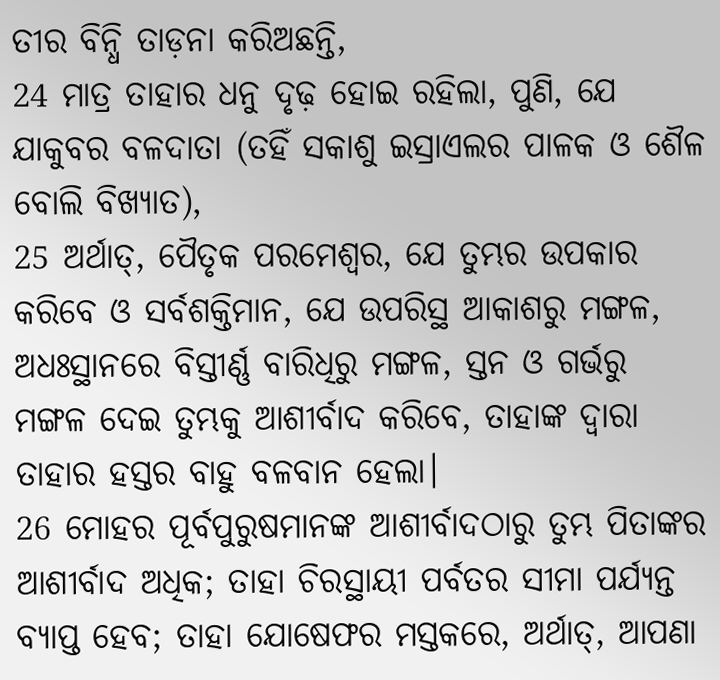ତୀର ବିନ୍ଧି ତାଡ଼ନା କରିଅଛନ୍ତି,
24 ମାତ୍ର ତାହାର ଧନୁ ଦୃଢ଼ ହୋଇ ରହିଲା, ପୁଣି, ଯେ ଯାକୁବର ବଳଦାତା (ତହିଁ ସକାଶୁ ଇସ୍ରାଏଲର ପାଳକ ଓ ଶୈଳ ବୋଲି ବିଖ୍ୟାତ),
25 ଅର୍ଥାତ୍, ପୈତୃକ ପରମେଶ୍ୱର, ଯେ ତୁମ୍ଭର ଉପକାର କରିବେ ଓ ସର୍ବଶକ୍ତିମାନ, ଯେ ଉପରିସ୍ଥ ଆକାଶରୁ ମଙ୍ଗଳ, ଅଧଃସ୍ଥାନରେ ବିସ୍ତୀର୍ଣ୍ଣ ବାରିଧିରୁ ମଙ୍ଗଳ, ସ୍ତନ ଓ ଗର୍ଭରୁ ମଙ୍ଗଳ ଦେଇ ତୁମ୍ଭକୁ ଆଶୀର୍ବାଦ କରିବେ, ତାହାଙ୍କ ଦ୍ୱାରା ତାହାର ହସ୍ତର ବାହୁ ବଳବାନ ହେଲା।
26 ମୋହର ପୂର୍ବପୁରୁଷମାନଙ୍କ ଆଶୀର୍ବାଦଠାରୁ ତୁମ୍ଭ ପିତାଙ୍କର ଆଶୀର୍ବାଦ ଅଧିକ; ତାହା ଚିରସ୍ଥାୟୀ ପର୍ବତର ସୀମା ପର୍ଯ୍ୟନ୍ତ ବ୍ୟାପ୍ତ ହେବ; ତାହା ଯୋଷେଫର ମସ୍ତକରେ, ଅର୍ଥାତ୍, ଆପଣା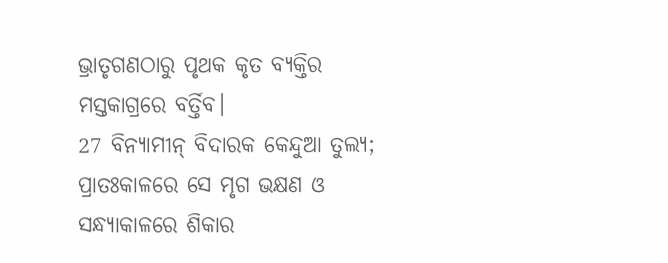ଭ୍ରାତୃଗଣଠାରୁ ପୃଥକ କୃତ ବ୍ୟକ୍ତିର ମସ୍ତକାଗ୍ରରେ ବର୍ତ୍ତିବ।
27 ବିନ୍ୟାମୀନ୍ ବିଦାରକ କେନ୍ଦୁଆ ତୁଲ୍ୟ; ପ୍ରାତଃକାଳରେ ସେ ମୃଗ ଭକ୍ଷଣ ଓ ସନ୍ଧ୍ୟାକାଳରେ ଶିକାର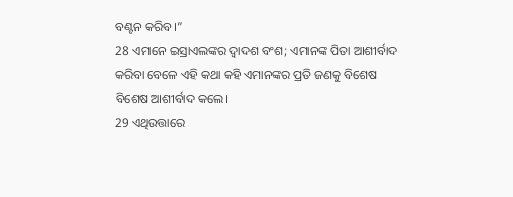ବଣ୍ଟନ କରିବ।”
28 ଏମାନେ ଇସ୍ରାଏଲଙ୍କର ଦ୍ୱାଦଶ ବଂଶ; ଏମାନଙ୍କ ପିତା ଆଶୀର୍ବାଦ କରିବା ବେଳେ ଏହି କଥା କହି ଏମାନଙ୍କର ପ୍ରତି ଜଣକୁ ବିଶେଷ ବିଶେଷ ଆଶୀର୍ବାଦ କଲେ।
29 ଏଥିଉତ୍ତାରେ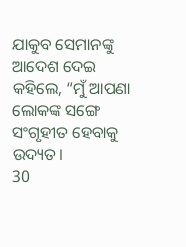ଯାକୁବ ସେମାନଙ୍କୁ ଆଦେଶ ଦେଇ କହିଲେ, “ମୁଁ ଆପଣା ଲୋକଙ୍କ ସଙ୍ଗେ ସଂଗୃହୀତ ହେବାକୁ ଉଦ୍ୟତ।
30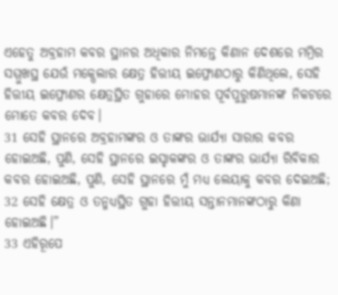ଏହେତୁ ଅବ୍ରହାମ କବର ସ୍ଥାନର ଅଧିକାର ନିମନ୍ତେ କିଣାନ ଦେଶରେ ମମ୍ରିର ସମ୍ମୁଖସ୍ଥ ଯେଉଁ ମକ୍ପେଲାର କ୍ଷେତ୍ର ହିତ୍ତୀୟ ଇଫ୍ରୋଣଠାରୁ କିଣିଥିଲେ, ସେହି ହିତ୍ତୀୟ ଇଫ୍ରୋଣର କ୍ଷେତ୍ରସ୍ଥିତ ଗୁହାରେ ମୋହର ପୂର୍ବପୁରୁଷମାନଙ୍କ ନିକଟରେ ମୋତେ କବର ଦେବ।
31 ସେହି ସ୍ଥାନରେ ଅବ୍ରହାମଙ୍କର ଓ ତାଙ୍କର ଭାର୍ଯ୍ୟା ସାରାର କବର ହୋଇଅଛି, ପୁଣି, ସେହି ସ୍ଥାନରେ ଇସ୍ହାକଙ୍କର ଓ ତାଙ୍କର ଭାର୍ଯ୍ୟା ରିବିକାର କବର ହୋଇଅଛି, ପୁଣି, ସେହି ସ୍ଥାନରେ ମୁଁ ମଧ୍ୟ ଲେୟାକୁ କବର ଦେଇଅଛି;
32 ସେହି କ୍ଷେତ୍ର ଓ ତନ୍ମଧ୍ୟସ୍ଥିତ ଗୁହା ହିତ୍ତୀୟ ସନ୍ତାନମାନଙ୍କଠାରୁ କିଣା ହୋଇଅଛି।”
33 ଏହିରୂପେ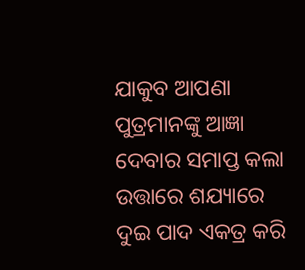ଯାକୁବ ଆପଣା ପୁତ୍ରମାନଙ୍କୁ ଆଜ୍ଞା ଦେବାର ସମାପ୍ତ କଲା ଉତ୍ତାରେ ଶଯ୍ୟାରେ ଦୁଇ ପାଦ ଏକତ୍ର କରି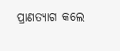ପ୍ରାଣତ୍ୟାଗ କଲେ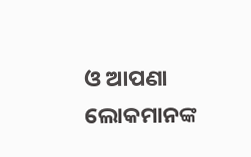ଓ ଆପଣା ଲୋକମାନଙ୍କ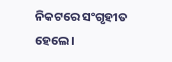ନିକଟରେ ସଂଗୃହୀତ ହେଲେ।